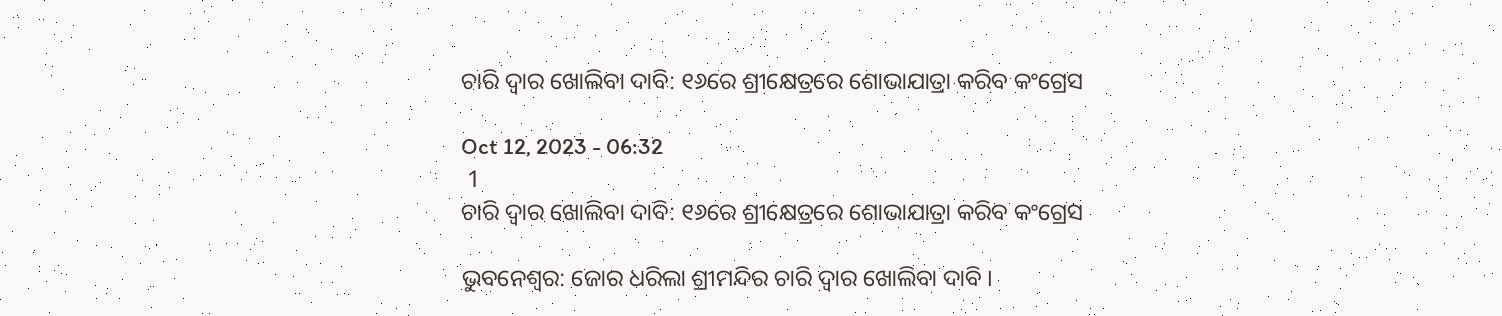ଚାରି ଦ୍ବାର ଖୋଲିବା ଦାବି: ୧୬ରେ ଶ୍ରୀକ୍ଷେତ୍ରରେ ଶୋଭାଯାତ୍ରା କରିବ କଂଗ୍ରେସ

Oct 12, 2023 - 06:32
 1
ଚାରି ଦ୍ବାର ଖୋଲିବା ଦାବି: ୧୬ରେ ଶ୍ରୀକ୍ଷେତ୍ରରେ ଶୋଭାଯାତ୍ରା କରିବ କଂଗ୍ରେସ

ଭୁବନେଶ୍ବର: ଜୋର ଧରିଲା ଶ୍ରୀମନ୍ଦିର ଚାରି ଦ୍ବାର ଖୋଲିବା ଦାବି ।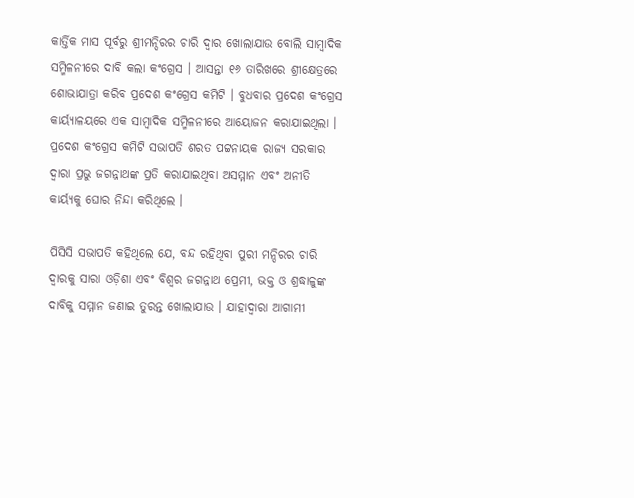କାର୍ତ୍ତିକ ମାସ ପୂର୍ବରୁ ଶ୍ରୀମନ୍ଦିରର ଚାରି ଦ୍ବାର ଖୋଲାଯାଉ ବୋଲି ସାମ୍ବାଦିକ ସମ୍ମିଳନୀରେ ଦାବି କଲା କଂଗ୍ରେସ । ଆସନ୍ତା ୧୬ ତାରିଖରେ ଶ୍ରୀକ୍ଷେତ୍ରରେ ଶୋଭାଯାତ୍ରା କରିବ ପ୍ରଦେଶ କଂଗ୍ରେସ କମିଟି । ବୁଧବାର ପ୍ରଦେଶ କଂଗ୍ରେସ କାର୍ୟ୍ୟାଳୟରେ ଏକ ସାମ୍ବାଦିକ ସମ୍ମିଳନୀରେ ଆୟୋଜନ କରାଯାଇଥିଲା । ପ୍ରଦେଶ କଂଗ୍ରେସ କମିଟି ସଭାପତି ଶରତ ପଟ୍ଟନାୟକ ରାଜ୍ୟ ସରକାର ଦ୍ୱାରା ପ୍ରଭୁ ଜଗନ୍ନାଥଙ୍କ ପ୍ରତି କରାଯାଇଥିବା ଅସମ୍ମାନ ଏବଂ ଅନୀତି କାର୍ୟ୍ୟକୁ ଘୋର ନିନ୍ଦା କରିଥିଲେ ।

ପିସିସି ସଭାପତି କହିଥିଲେ ଯେ, ବନ୍ଦ ରହିଥିବା ପୁରୀ ମନ୍ଦିରର ଚାରି ଦ୍ୱାରକୁ ସାରା ଓଡ଼ିଶା ଏବଂ ବିଶ୍ୱର ଜଗନ୍ନାଥ ପ୍ରେମୀ, ଭକ୍ତ ଓ ଶ୍ରଦ୍ଧାଳୁଙ୍କ ଦାବିକୁ ସମ୍ମାନ ଜଣାଇ ତୁରନ୍ତ ଖୋଲାଯାଉ । ଯାହାଦ୍ୱାରା ଆଗାମୀ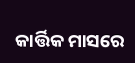କାର୍ତ୍ତିକ ମାସରେ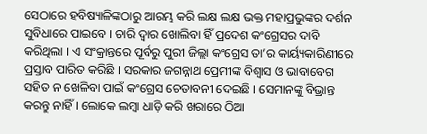ସେଠାରେ ହବିଷ୍ୟାଳିଙ୍କଠାରୁ ଆରମ୍ଭ କରି ଲକ୍ଷ ଲକ୍ଷ ଭକ୍ତ ମହାପ୍ରଭୁଙ୍କର ଦର୍ଶନ ସୁବିଧାରେ ପାଇବେ । ଚାରି ଦ୍ୱାର ଖୋଲିବା ହିଁ ପ୍ରଦେଶ କଂଗ୍ରେସର ଦାବି କରିଥିଲା । ଏ ସଂକ୍ରାନ୍ତରେ ପୂର୍ବରୁ ପୁରୀ ଜିଲ୍ଲା କଂଗ୍ରେସ ତା’ର କାର୍ୟ୍ୟକାରିଣୀରେ ପ୍ରସ୍ତାବ ପାରିତ କରିଛି । ସରକାର ଜଗନ୍ନାଥ ପ୍ରେମୀଙ୍କ ବିଶ୍ୱାସ ଓ ଭାବାବେଗ ସହିତ ନ ଖେଳିବା ପାଇଁ କଂଗ୍ରେସ ଚେତାବନୀ ଦେଇଛି । ସେମାନଙ୍କୁ ବିଭ୍ରାନ୍ତ କରନ୍ତୁ ନାହିଁ । ଲୋକେ ଲମ୍ବା ଧାଡ଼ି କରି ଖରାରେ ଠିଆ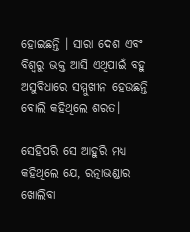ହୋଇଛନ୍ତି । ସାରା ଦେଶ ଏବଂ ବିଶ୍ୱରୁ ଭକ୍ତ ଆସି ଏଥିପାଇଁ ବହୁ ଅସୁବିଧାରେ ସମ୍ମୁଖୀନ ହେଉଛନ୍ତି ବୋଲି କହିଥିଲେ ଶରତ।

ସେହିପରି ସେ ଆହୁରି ମଧ୍ୟ କହିଥିଲେ ଯେ, ରତ୍ନାଭଣ୍ଡାର ଖୋଲିବା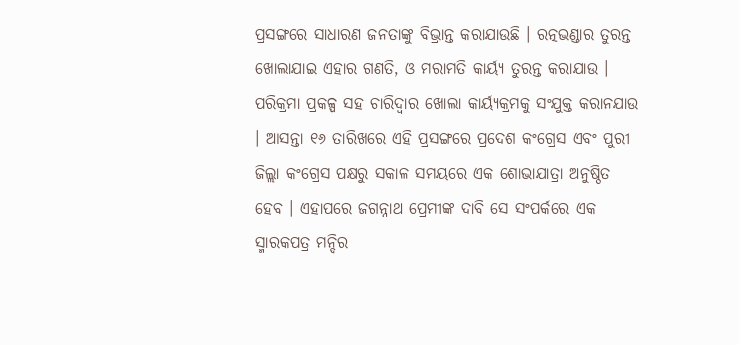ପ୍ରସଙ୍ଗରେ ସାଧାରଣ ଜନତାଙ୍କୁ ବିଭ୍ରାନ୍ତ କରାଯାଉଛି । ରତ୍ନଭଣ୍ଡାର ତୁରନ୍ତ ଖୋଲାଯାଇ ଏହାର ଗଣତି, ଓ ମରାମତି କାର୍ୟ୍ୟ ତୁରନ୍ତ କରାଯାଉ । ପରିକ୍ରମା ପ୍ରକଳ୍ପ ସହ ଚାରିଦ୍ୱାର ଖୋଲା କାର୍ୟ୍ୟକ୍ରମକୁ ସଂଯୁକ୍ତ କରାନଯାଉ । ଆସନ୍ତା ୧୬ ତାରିଖରେ ଏହି ପ୍ରସଙ୍ଗରେ ପ୍ରଦେଶ କଂଗ୍ରେସ ଏବଂ ପୁରୀ ଜିଲ୍ଲା କଂଗ୍ରେସ ପକ୍ଷରୁ ସକାଳ ସମୟରେ ଏକ ଶୋଭାଯାତ୍ରା ଅନୁଷ୍ଠିତ ହେବ । ଏହାପରେ ଜଗନ୍ନାଥ ପ୍ରେମୀଙ୍କ ଦାବି ସେ ସଂପର୍କରେ ଏକ ସ୍ମାରକପତ୍ର ମନ୍ଦିର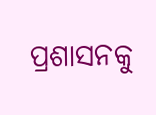ପ୍ରଶାସନକୁ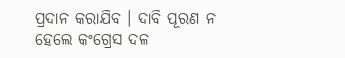ପ୍ରଦାନ କରାଯିବ । ଦାବି ପୂରଣ ନ ହେଲେ କଂଗ୍ରେସ ଦଳ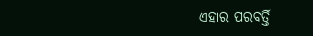ଏହାର ପରବର୍ତ୍ତି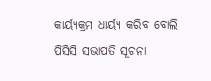କାର୍ୟ୍ୟକ୍ରମ ଧାର୍ୟ୍ୟ କରିବ ବୋଲି ପିସିସି ସଭାପତି ସୂଚନା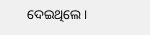ଦେଇଥିଲେ ।